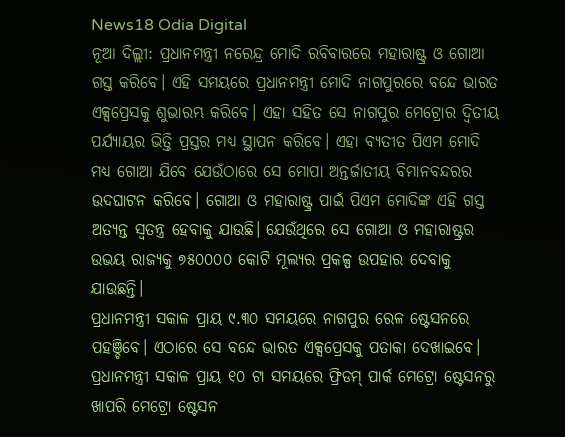News18 Odia Digital
ନୂଆ ଦିଲ୍ଲୀ: ପ୍ରଧାନମନ୍ତ୍ରୀ ନରେନ୍ଦ୍ର ମୋଦି ରବିବାରରେ ମହାରାଷ୍ଟ୍ର ଓ ଗୋଆ ଗସ୍ତ କରିବେ। ଏହି ସମୟରେ ପ୍ରଧାନମନ୍ତ୍ରୀ ମୋଦି ନାଗପୁରରେ ବନ୍ଦେ ଭାରତ ଏକ୍ସପ୍ରେସକୁ ଶୁଭାରମ୍ଭ କରିବେ। ଏହା ସହିତ ସେ ନାଗପୁର ମେଟ୍ରୋର ଦ୍ୱିତୀୟ ପର୍ଯ୍ୟାୟର ଭିତ୍ତି ପ୍ରସ୍ତର ମଧ୍ୟ ସ୍ଥାପନ କରିବେ। ଏହା ବ୍ୟତୀତ ପିଏମ ମୋଦି ମଧ୍ୟ ଗୋଆ ଯିବେ ଯେଉଁଠାରେ ସେ ମୋପା ଅନ୍ତର୍ଜାତୀୟ ବିମାନବନ୍ଦରର ଉଦଘାଟନ କରିବେ। ଗୋଆ ଓ ମହାରାଷ୍ଟ୍ର ପାଇଁ ପିଏମ ମୋଦିଙ୍କ ଏହି ଗସ୍ତ ଅତ୍ୟନ୍ତ ସ୍ୱତନ୍ତ୍ର ହେବାକୁ ଯାଉଛି। ଯେଉଁଥିରେ ସେ ଗୋଆ ଓ ମହାରାଷ୍ଟ୍ରର ଉଭୟ ରାଜ୍ୟକୁ ୭୫୦୦୦୦ କୋଟି ମୂଲ୍ୟର ପ୍ରକଳ୍ପ ଉପହାର ଦେବାକୁ ଯାଉଛନ୍ତି।
ପ୍ରଧାନମନ୍ତ୍ରୀ ସକାଳ ପ୍ରାୟ ୯.୩୦ ସମୟରେ ନାଗପୁର ରେଳ ଷ୍ଟେସନରେ ପହଞ୍ଚିବେ। ଏଠାରେ ସେ ବନ୍ଦେ ଭାରତ ଏକ୍ସପ୍ରେସକୁ ପତାକା ଦେଖାଇବେ। ପ୍ରଧାନମନ୍ତ୍ରୀ ସକାଳ ପ୍ରାୟ ୧୦ ଟା ସମୟରେ ଫ୍ରିଡମ୍ ପାର୍କ ମେଟ୍ରୋ ଷ୍ଟେସନରୁ ଖାପରି ମେଟ୍ରୋ ଷ୍ଟେସନ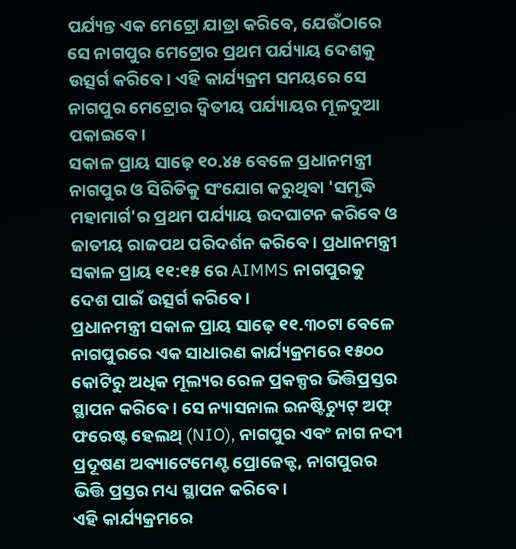ପର୍ଯ୍ୟନ୍ତ ଏକ ମେଟ୍ରୋ ଯାତ୍ରା କରିବେ, ଯେଉଁଠାରେ ସେ ନାଗପୁର ମେଟ୍ରୋର ପ୍ରଥମ ପର୍ଯ୍ୟାୟ ଦେଶକୁ ଉତ୍ସର୍ଗ କରିବେ। ଏହି କାର୍ଯ୍ୟକ୍ରମ ସମୟରେ ସେ ନାଗପୁର ମେଟ୍ରୋର ଦ୍ୱିତୀୟ ପର୍ଯ୍ୟାୟର ମୂଳଦୁଆ ପକାଇବେ।
ସକାଳ ପ୍ରାୟ ସାଢ଼େ ୧୦.୪୫ ବେଳେ ପ୍ରଧାନମନ୍ତ୍ରୀ ନାଗପୁର ଓ ସିରିଡିକୁ ସଂଯୋଗ କରୁଥିବା 'ସମୃଦ୍ଧି ମହାମାର୍ଗ'ର ପ୍ରଥମ ପର୍ଯ୍ୟାୟ ଉଦଘାଟନ କରିବେ ଓ ଜାତୀୟ ରାଜପଥ ପରିଦର୍ଶନ କରିବେ। ପ୍ରଧାନମନ୍ତ୍ରୀ ସକାଳ ପ୍ରାୟ ୧୧:୧୫ ରେ AIMMS ନାଗପୁରକୁ ଦେଶ ପାଇଁ ଉତ୍ସର୍ଗ କରିବେ।
ପ୍ରଧାନମନ୍ତ୍ରୀ ସକାଳ ପ୍ରାୟ ସାଢ଼େ ୧୧.୩୦ଟା ବେଳେ ନାଗପୁରରେ ଏକ ସାଧାରଣ କାର୍ଯ୍ୟକ୍ରମରେ ୧୫୦୦ କୋଟିରୁ ଅଧିକ ମୂଲ୍ୟର ରେଳ ପ୍ରକଳ୍ପର ଭିତ୍ତିପ୍ରସ୍ତର ସ୍ଥାପନ କରିବେ। ସେ ନ୍ୟାସନାଲ ଇନଷ୍ଟିଚ୍ୟୁଟ୍ ଅଫ୍ ଫରେଷ୍ଟ ହେଲଥ୍ (NIO), ନାଗପୁର ଏବଂ ନାଗ ନଦୀ ପ୍ରଦୂଷଣ ଅବ୍ୟାଟେମେଣ୍ଟ ପ୍ରୋଜେକ୍ଟ, ନାଗପୁରର ଭିତ୍ତି ପ୍ରସ୍ତର ମଧ୍ୟ ସ୍ଥାପନ କରିବେ।
ଏହି କାର୍ଯ୍ୟକ୍ରମରେ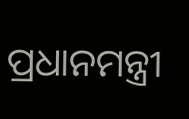ପ୍ରଧାନମନ୍ତ୍ରୀ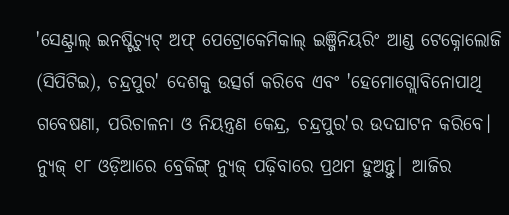'ସେଣ୍ଟ୍ରାଲ୍ ଇନଷ୍ଟିଚ୍ୟୁଟ୍ ଅଫ୍ ପେଟ୍ରୋକେମିକାଲ୍ ଇଞ୍ଜିନିୟରିଂ ଆଣ୍ଡ ଟେକ୍ନୋଲୋଜି (ସିପିଟିଇ), ଚନ୍ଦ୍ରପୁର' ଦେଶକୁ ଉତ୍ସର୍ଗ କରିବେ ଏବଂ 'ହେମୋଗ୍ଲୋବିନୋପାଥି ଗବେଷଣା, ପରିଚାଳନା ଓ ନିୟନ୍ତ୍ରଣ କେନ୍ଦ୍ର, ଚନ୍ଦ୍ରପୁର'ର ଉଦଘାଟନ କରିବେ।
ନ୍ୟୁଜ୍ ୧୮ ଓଡ଼ିଆରେ ବ୍ରେକିଙ୍ଗ୍ ନ୍ୟୁଜ୍ ପଢ଼ିବାରେ ପ୍ରଥମ ହୁଅନ୍ତୁ| ଆଜିର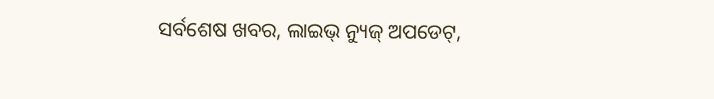ସର୍ବଶେଷ ଖବର, ଲାଇଭ୍ ନ୍ୟୁଜ୍ ଅପଡେଟ୍,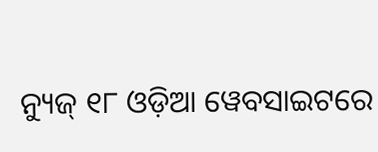ନ୍ୟୁଜ୍ ୧୮ ଓଡ଼ିଆ ୱେବସାଇଟରେ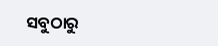ସବୁଠାରୁ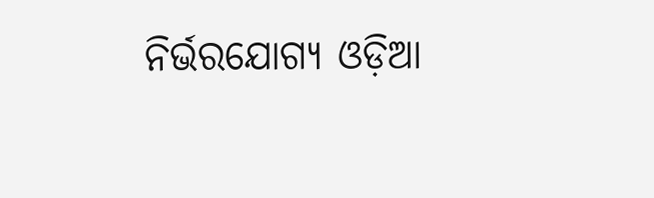ନିର୍ଭରଯୋଗ୍ୟ ଓଡ଼ିଆ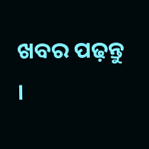ଖବର ପଢ଼ନ୍ତୁ ।